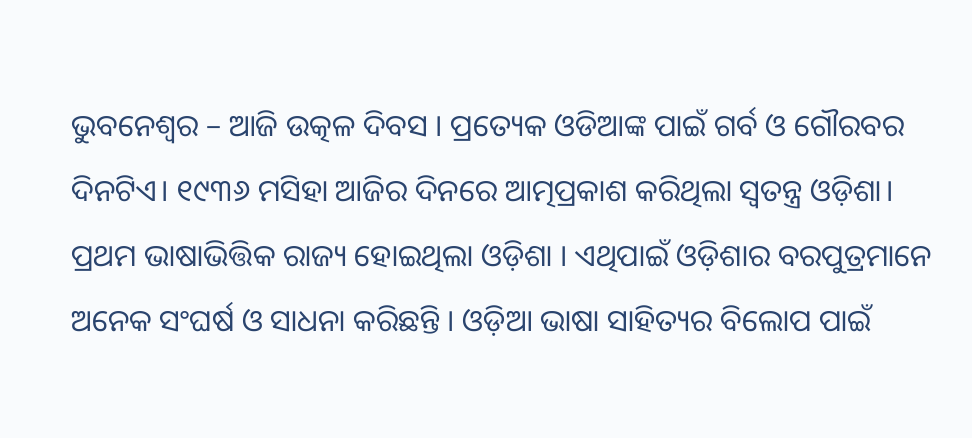ଭୁବନେଶ୍ୱର – ଆଜି ଉତ୍କଳ ଦିବସ । ପ୍ରତ୍ୟେକ ଓଡିଆଙ୍କ ପାଇଁ ଗର୍ବ ଓ ଗୌରବର ଦିନଟିଏ। ୧୯୩୬ ମସିହା ଆଜିର ଦିନରେ ଆତ୍ମପ୍ରକାଶ କରିଥିଲା ସ୍ୱତନ୍ତ୍ର ଓଡ଼ିଶା। ପ୍ରଥମ ଭାଷାଭିତ୍ତିକ ରାଜ୍ୟ ହୋଇଥିଲା ଓଡ଼ିଶା । ଏଥିପାଇଁ ଓଡ଼ିଶାର ବରପୁତ୍ରମାନେ ଅନେକ ସଂଘର୍ଷ ଓ ସାଧନା କରିଛନ୍ତି । ଓଡ଼ିଆ ଭାଷା ସାହିତ୍ୟର ବିଲୋପ ପାଇଁ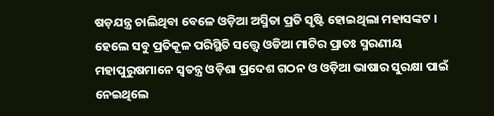ଷଡ଼ଯନ୍ତ୍ର ଚାଲିଥିବା ବେଳେ ଓଡ଼ିଆ ଅସ୍ମିତା ପ୍ରତି ସୃଷ୍ଟି ହୋଇଥିଲା ମହାସଙ୍କଟ । ହେଲେ ସବୁ ପ୍ରତିକୂଳ ପରିସ୍ଥିତି ସତ୍ତ୍ବେ ଓଡିଆ ମାଟିର ପ୍ରାତଃ ସ୍ମରଣୀୟ ମହାପୁରୁଷମାନେ ସ୍ୱତନ୍ତ୍ର ଓଡ଼ିଶା ପ୍ରଦେଶ ଗଠନ ଓ ଓଡ଼ିଆ ଭାଷାର ସୁରକ୍ଷା ପାଇଁ ନେଇଥିଲେ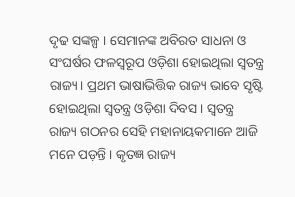ଦୃଢ ସଙ୍କଳ୍ପ । ସେମାନଙ୍କ ଅବିରତ ସାଧନା ଓ ସଂଘର୍ଷର ଫଳସ୍ୱରୂପ ଓଡ଼ିଶା ହୋଇଥିଲା ସ୍ୱତନ୍ତ୍ର ରାଜ୍ୟ। ପ୍ରଥମ ଭାଷାଭିତ୍ତିକ ରାଜ୍ୟ ଭାବେ ସୃଷ୍ଟି ହୋଇଥିଲା ସ୍ୱତନ୍ତ୍ର ଓଡ଼ିଶା ଦିବସ । ସ୍ୱତନ୍ତ୍ର ରାଜ୍ୟ ଗଠନର ସେହି ମହାନାୟକମାନେ ଆଜି ମନେ ପଡ଼ନ୍ତି । କୃତଜ୍ଞ ରାଜ୍ୟ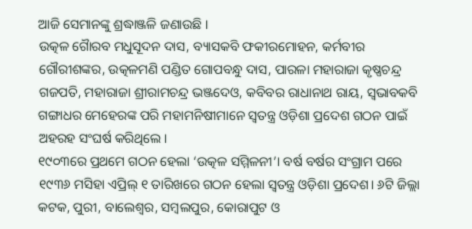ଆଜି ସେମାନଙ୍କୁ ଶ୍ରଦ୍ଧାଞ୍ଜଳି ଜଣାଉଛି ।
ଉତ୍କଳ ଗୈାରବ ମଧୁସୂଦନ ଦାସ, ବ୍ୟାସକବି ଫକୀରମୋହନ, କର୍ମବୀର ଗୌରୀଶଙ୍କର, ଉତ୍କଳମଣି ପଣ୍ଡିତ ଗୋପବନ୍ଧୁ ଦାସ, ପାରଳା ମହାରାଜା କୃଷ୍ଣଚନ୍ଦ୍ର ଗଜପତି, ମହାରାଜା ଶ୍ରୀରାମଚନ୍ଦ୍ର ଭଞ୍ଜଦେଓ, କବିବର ରାଧାନାଥ ରାୟ, ସ୍ବଭାବକବି ଗଙ୍ଗାଧର ମେହେରଙ୍କ ପରି ମହାମନିଷୀମାନେ ସ୍ବତନ୍ତ୍ର ଓଡ଼ିଶା ପ୍ରଦେଶ ଗଠନ ପାଇଁ ଅହରହ ସଂଘର୍ଷ କରିଥିଲେ।
୧୯୦୩ରେ ପ୍ରଥମେ ଗଠନ ହେଲା ‘ଉତ୍କଳ ସମ୍ମିଳନୀ’। ବର୍ଷ ବର୍ଷର ସଂଗ୍ରାମ ପରେ ୧୯୩୬ ମସିହା ଏପ୍ରିଲ୍ ୧ ତାରିଖରେ ଗଠନ ହେଲା ସ୍ବତନ୍ତ୍ର ଓଡ଼ିଶା ପ୍ରଦେଶ। ୬ଟି ଜିଲ୍ଲା କଟକ, ପୁରୀ, ବାଲେଶ୍ବର, ସମ୍ବଲପୁର, କୋରାପୁଟ ଓ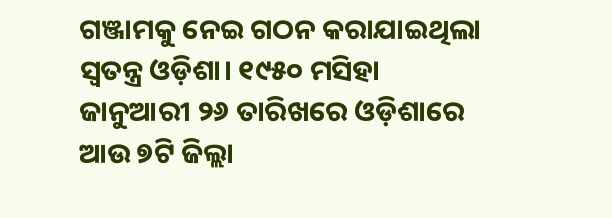ଗଞ୍ଜାମକୁ ନେଇ ଗଠନ କରାଯାଇଥିଲା ସ୍ୱତନ୍ତ୍ର ଓଡ଼ିଶା। ୧୯୫୦ ମସିହା ଜାନୁଆରୀ ୨୬ ତାରିଖରେ ଓଡ଼ିଶାରେ ଆଉ ୭ଟି ଜିଲ୍ଲା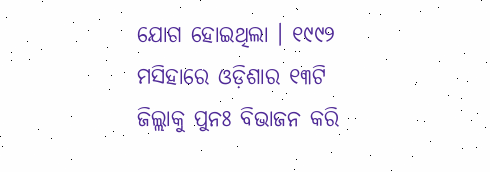ଯୋଗ ହୋଇଥିଲା । ୧୯୯୨ ମସିହାରେ ଓଡ଼ିଶାର ୧୩ଟି ଜିଲ୍ଲାକୁ ପୁନଃ ବିଭାଜନ କରି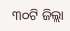୩୦ଟି ଜିଲ୍ଲା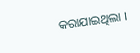କରାଯାଇଥିଲା ।